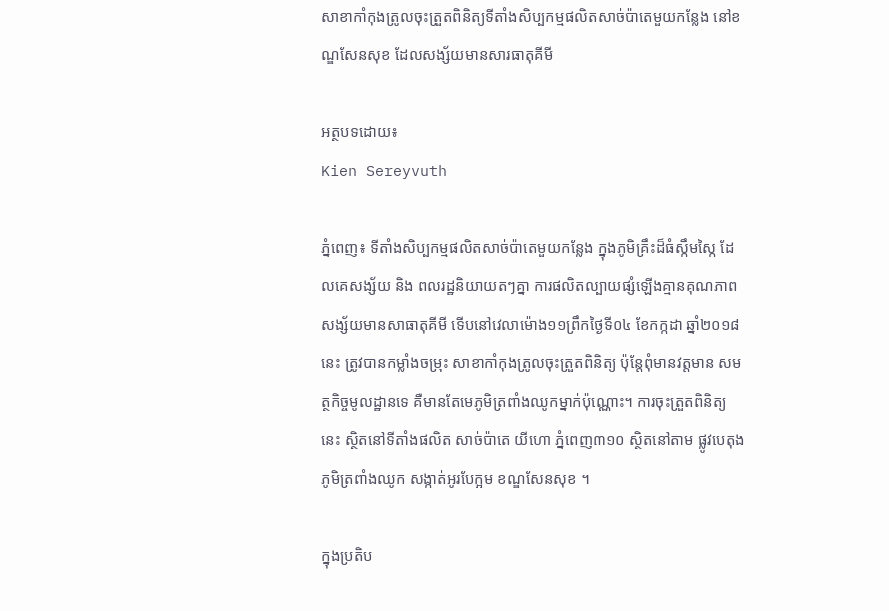សាខាកាំកុងត្រូលចុះត្រួតពិនិត្យទីតាំងសិប្បកម្មផលិតសាច់ប៉ាតេមួយកន្លែង នៅខណ្ឌសែនសុខ ដែលសង្ស័យមានសារធាតុគីមី

អត្ថបទដោយ៖
Kien Sereyvuth

ភ្នំពេញ៖ ទីតាំងសិប្បកម្មផលិតសាច់ប៉ាតេមួយកន្លែង ក្នុងភូមិគ្រឹះដ៏ធំស្កឹមស្កៃ ដែលគេសង្ស័យ និង ពលរដ្ឋនិយាយតៗគ្នា ការផលិតល្បាយផ្សំឡើងគ្មានគុណភាព សង្ស័យមានសាធាតុគីមី ទើបនៅវេលាម៉ោង១១ព្រឹកថ្ងៃទី០៤ ខែកក្កដា ឆ្នាំ២០១៨នេះ ត្រូវបានកម្លាំងចម្រុះ សាខាកាំកុងត្រូលចុះត្រួតពិនិត្យ ប៉ុន្តែពុំមានវត្តមាន សមត្ថកិច្ចមូលដ្ឋានទេ គឺមានតែមេភូមិត្រពាំងឈូកម្នាក់ប៉ុណ្ណោះ។ ការចុះត្រួតពិនិត្យនេះ ស្ថិតនៅទីតាំងផលិត សាច់ប៉ាតេ យីហោ ភ្នំពេញ៣១០ ស្ថិតនៅតាម ផ្លូវបេតុង ភូមិត្រពាំងឈូក សង្កាត់អូរបែក្អម ខណ្ឌសែនសុខ ។

ក្នុងប្រតិប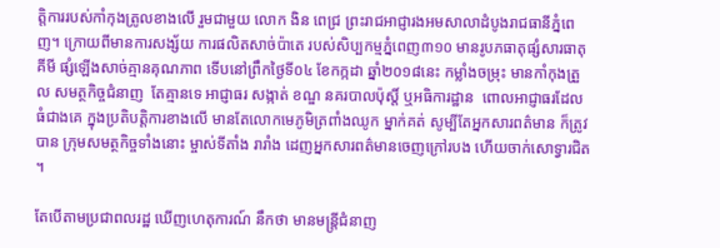ត្តិការរបស់កាំកុងត្រូលខាងលើ រួមជាមួយ លោក ងិន ពេជ្រ ព្រះរាជអាជ្ញារងអមសាលាដំបូងរាជធានីភ្នំពេញ។ ក្រោយពីមានការសង្ស័យ ការផលិតសាច់ប៉ាតេ របស់សិប្បកម្មភ្នំពេញ៣១០ មានរូបភធាតុផ្សំសារធាតុគីមី ផ្សំឡើងសាច់គ្មានគុណភាព ទើបនៅព្រឹកថ្ងៃទី០៤ ខែកក្កដា ឆ្នាំ២០១៨នេះ កម្លាំងចម្រុះ មានកាំកុងត្រួល សមត្ថកិច្ចជំនាញ  តែគ្មានទេ អាជ្ញាធរ សង្កាត់ ខណ្ឌ នគរបាលប៉ុស្តិ៍ ឬអធិការដ្ឋាន  ពោលអាជ្ញាធរដែលធំជាងគេ ក្នុងប្រតិបត្តិការខាងលើ មានតែលោកមេភូមិត្រពាំងឈូក ម្នាក់គត់ សូម្បីតែអ្នកសារពត៌មាន ក៏ត្រូវបាន ក្រុមសមត្ថកិច្ចទាំងនោះ ម្ចាស់ទីតាំង រារាំង ដេញអ្នកសារពត៌មានចេញក្រៅរបង ហើយចាក់សោទ្វារជិត ។

តែបើតាមប្រជាពលរដ្ឋ ឃើញហេតុការណ៍ នឹកថា មានមន្រ្តីជំនាញ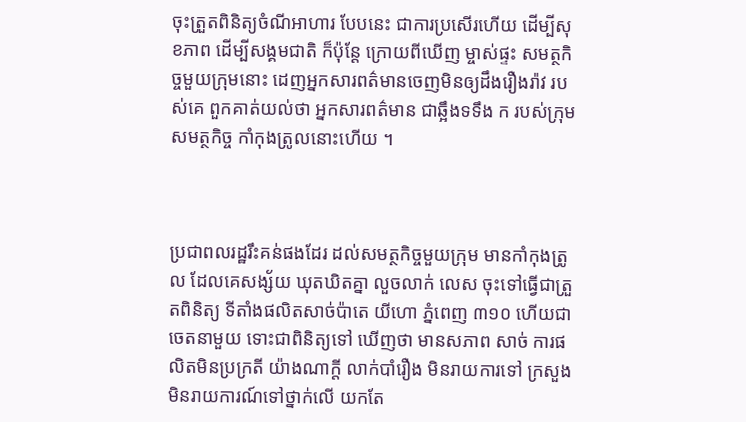ចុះត្រួតពិនិត្យចំណីអាហារ បែបនេះ ជាការប្រសើរហើយ ដើម្បីសុខភាព ដើម្បីសង្គមជាតិ ក៏ប៉ុន្តែ ក្រោយពីឃើញ ម្ចាស់ផ្ទះ សមត្ថកិច្ចមួយក្រុមនោះ ដេញអ្នកសារពត៌មានចេញមិនឲ្យដឹងរឿងរ៉ាវ របស់គេ ពួកគាត់យល់ថា អ្នកសារពត៌មាន ជាឆ្អឹងទទឹង ក របស់ក្រុមសមត្ថកិច្ច កាំកុងត្រូលនោះហើយ ។



ប្រជាពលរដ្ឋរឹះគន់ផងដែរ ដល់សមត្ថកិច្ចមួយក្រុម មានកាំកុងត្រូល ដែលគេសង្ស័យ ឃុតឃិតគ្នា លួចលាក់ លេស ចុះទៅធ្វើជាត្រួតពិនិត្យ ទីតាំងផលិតសាច់ប៉ាតេ យីហោ ភ្នំពេញ ៣១០ ហើយជាចេតនាមួយ ទោះជាពិនិត្យទៅ ឃើញថា មានសភាព សាច់ ការផលិតមិនប្រក្រតី យ៉ាងណាក្តី លាក់បាំរឿង មិនរាយការទៅ ក្រសួង មិនរាយការណ៍ទៅថ្នាក់លើ យកតែ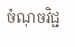ចំណុចវិជ្ជ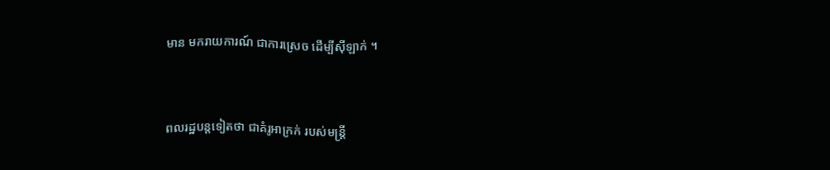មាន មករាយការណ៍ ជាការស្រេច ដើម្បីស៊ីឡាក់ ។



ពលរដ្ឋបន្តទៀតថា ជាគំរូអាក្រក់ របស់មន្រ្តី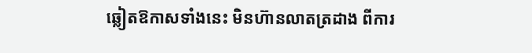ឆ្លៀតឱកាសទាំងនេះ មិនហ៊ានលាតត្រដាង ពីការ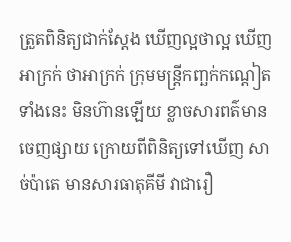ត្រួតពិនិត្យជាក់ស្តែង ឃើញល្អថាល្អ ឃើញអាក្រក់ ថាអាក្រក់ ក្រុមមន្រ្តីកញ្ឆក់កណ្តៀតទាំងនេះ មិនហ៊ានឡើយ ខ្លាចសារពត៌មានចេញផ្សាយ ក្រោយពីពិនិត្យទៅឃើញ សាច់ប៉ាតេ មានសារធាតុគីមី វាជារឿ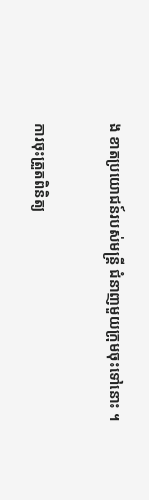ង ខាតប្រយោជន៍របស់មន្រ្តី ជំនាញមួយក្រុមចុះទៅនោះ ។

ការចុះត្រួតពិនិត្យ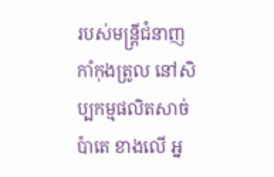របស់មន្រ្តីជំនាញ កាំកុងត្រូល នៅសិប្បកម្មផលិតសាច់ប៉ាតេ ខាងលើ អ្ន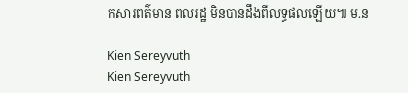កសារពត៌មាន ពលរដ្ឋ មិនបានដឹងពីលទ្ធផលឡើយ៕ ម.ន

Kien Sereyvuth
Kien Sereyvuth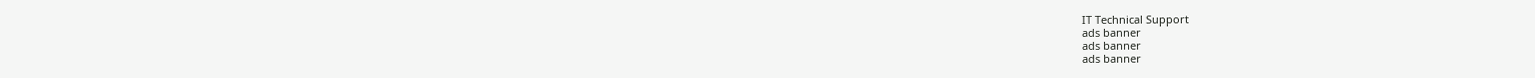IT Technical Support
ads banner
ads banner
ads banner